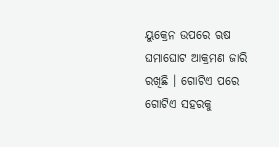ୟୁକ୍ରେନ ଉପରେ ଋଷ ଘମାଘୋଟ ଆକ୍ରମଣ ଜାରି ରଖିଛି । ଗୋଟିଏ ପରେ ଗୋଟିଏ ସହରକୁ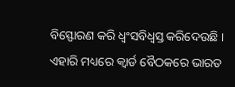ବିସ୍ଫୋରଣ କରି ଧ୍ୱଂସବିଧ୍ୱସ୍ତ କରିଦେଉଛି । ଏହାରି ମଧ୍ୟରେ କ୍ୱାର୍ଡ ବୈଠକରେ ଭାରତ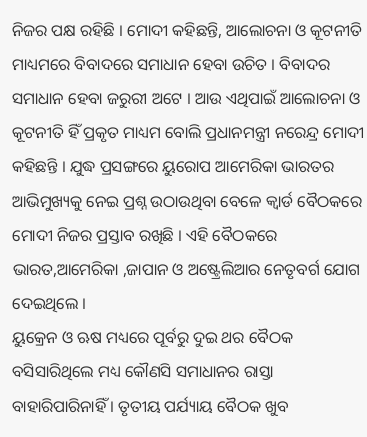ନିଜର ପକ୍ଷ ରହିଛି । ମୋଦୀ କହିଛନ୍ତି, ଆଲୋଚନା ଓ କୂଟନୀତି ମାଧ୍ୟମରେ ବିବାଦରେ ସମାଧାନ ହେବା ଉଚିତ । ବିବାଦର ସମାଧାନ ହେବା ଜରୁରୀ ଅଟେ । ଆଉ ଏଥିପାଇଁ ଆଲୋଚନା ଓ କୂଟନୀତି ହିଁ ପ୍ରକୃତ ମାଧ୍ୟମ ବୋଲି ପ୍ରଧାନମନ୍ତ୍ରୀ ନରେନ୍ଦ୍ର ମୋଦୀ କହିଛନ୍ତି । ଯୁଦ୍ଧ ପ୍ରସଙ୍ଗରେ ୟୁରୋପ ଆମେରିକା ଭାରତର ଆଭିମୁଖ୍ୟକୁ ନେଇ ପ୍ରଶ୍ନ ଉଠାଉଥିବା ବେଳେ କ୍ୱାର୍ଡ ବୈଠକରେ ମୋଦୀ ନିଜର ପ୍ରସ୍ତାବ ରଖିଛି । ଏହି ବୈଠକରେ ଭାରତ,ଆମେରିକା ,ଜାପାନ ଓ ଅଷ୍ଟ୍ରେଲିଆର ନେତୃବର୍ଗ ଯୋଗ ଦେଇଥିଲେ ।
ୟୁକ୍ରେନ ଓ ଋଷ ମଧ୍ୟରେ ପୂର୍ବରୁ ଦୁଇ ଥର ବୈଠକ ବସିସାରିଥିଲେ ମଧ୍ୟ କୌଣସି ସମାଧାନର ରାସ୍ତା ବାହାରିପାରିନାହିଁ । ତୃତୀୟ ପର୍ଯ୍ୟାୟ ବୈଠକ ଖୁବ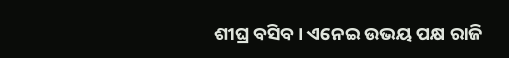ଶୀଘ୍ର ବସିବ । ଏନେଇ ଉଭୟ ପକ୍ଷ ରାଜି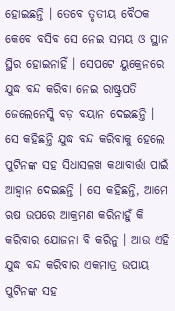ହୋଇଛନ୍ତି । ତେବେ ତୃତୀୟ ବୈଠକ କେବେ ବସିବ ସେ ନେଇ ସମୟ ଓ ସ୍ଥାନ ସ୍ଥିର ହୋଇନାହିଁ । ସେପଟେ ୟୁକ୍ରେନରେ ଯୁଦ୍ଧ ବନ୍ଦ କରିବା ନେଇ ରାଷ୍ଟ୍ରପତି ଜେଲେନେସ୍କି ବଡ଼ ବୟାନ ଦେଇଛନ୍ତି । ସେ କହିଛନ୍ତି ଯୁଦ୍ଧ ବନ୍ଦ କରିବାକୁ ହେଲେ ପୁଟିନଙ୍କ ସହ ସିଧାସଳଖ କଥାବାର୍ତ୍ତା ପାଇଁ ଆହ୍ୱାନ ଦେଇଛନ୍ତି । ସେ କହିଛନ୍ତି, ଆମେ ଋଷ ଉପରେ ଆକ୍ରମଣ କରିନାହୁଁ କି କରିବାର ଯୋଜନା ବି କରିନୁ । ଆଉ ଏହି ଯୁଦ୍ଧ ବନ୍ଦ କରିବାର ଏକମାତ୍ର ଉପାୟ ପୁଟିନଙ୍କ ସହ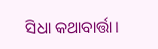ସିଧା କଥାବାର୍ତ୍ତା।